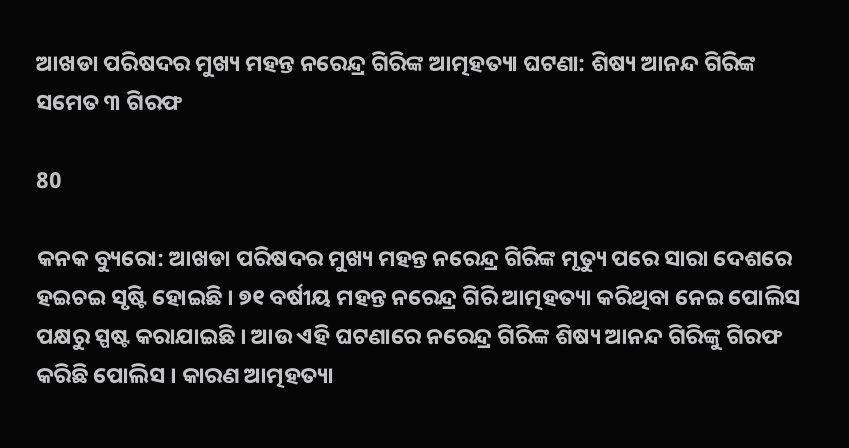ଆଖଡା ପରିଷଦର ମୁଖ୍ୟ ମହନ୍ତ ନରେନ୍ଦ୍ର ଗିରିଙ୍କ ଆତ୍ମହତ୍ୟା ଘଟଣା: ଶିଷ୍ୟ ଆନନ୍ଦ ଗିରିଙ୍କ ସମେତ ୩ ଗିରଫ

80

କନକ ବ୍ୟୁରୋ: ଆଖଡା ପରିଷଦର ମୁଖ୍ୟ ମହନ୍ତ ନରେନ୍ଦ୍ର ଗିରିଙ୍କ ମୃତ୍ୟୁ ପରେ ସାରା ଦେଶରେ ହଇଚଇ ସୃଷ୍ଟି ହୋଇଛି । ୭୧ ବର୍ଷୀୟ ମହନ୍ତ ନରେନ୍ଦ୍ର ଗିରି ଆତ୍ମହତ୍ୟା କରିଥିବା ନେଇ ପୋଲିସ ପକ୍ଷରୁ ସ୍ପଷ୍ଟ କରାଯାଇଛି । ଆଉ ଏହି ଘଟଣାରେ ନରେନ୍ଦ୍ର ଗିରିଙ୍କ ଶିଷ୍ୟ ଆନନ୍ଦ ଗିରିଙ୍କୁ ଗିରଫ କରିଛି ପୋଲିସ । କାରଣ ଆତ୍ମହତ୍ୟା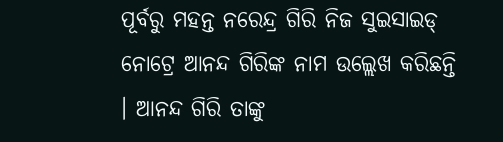ପୂର୍ବରୁ ମହନ୍ତ ନରେନ୍ଦ୍ର ଗିରି ନିଜ ସୁଇସାଇଡ୍ ନୋଟ୍ରେ ଆନନ୍ଦ ଗିରିଙ୍କ ନାମ ଉଲ୍ଲେଖ କରିଛନ୍ତି । ଆନନ୍ଦ ଗିରି ତାଙ୍କୁ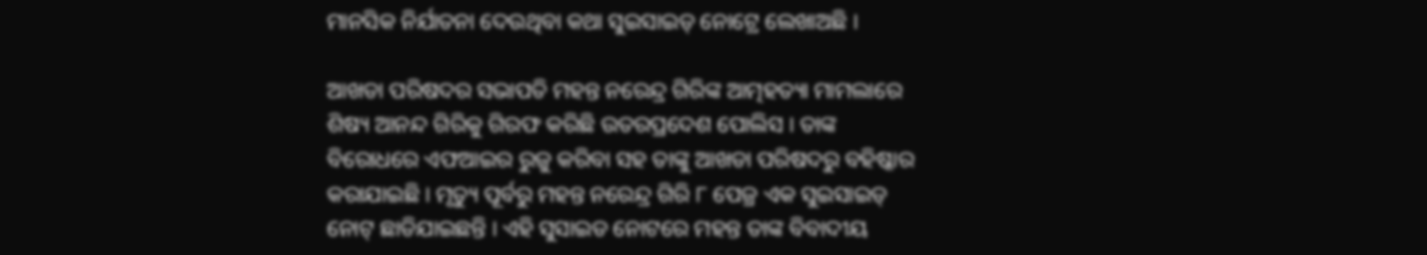ମାନସିକ ନିର୍ଯାତନା ଦେଉଥିବା କଥା ସୁଇସାଇଡ୍ ନୋଟ୍ରେ ଲେଖାଅଛି ।

ଆଖଡା ପରିଷଦର ସଭାପତି ମହନ୍ତ ନରେନ୍ଦ୍ର ଗିରିଙ୍କ ଆତ୍ମହତ୍ୟା ମାମଲାରେ ଶିଷ୍ୟ ଆନନ୍ଦ ଗିରିକୁ ଗିରଫ କରିଛି ଉତରପ୍ରଦେଶ ପୋଲିସ । ତାଙ୍କ ବିରୋଧରେ ଏଫଆଇର ରୁଜୁ କରିବା ସହ ତାଙ୍କୁ ଆଖଡା ପରିଷଦରୁ ବହିଷ୍କାର କରାଯାଇଛି । ମୃତ୍ୟୁ ପୂର୍ବରୁ ମହନ୍ତ ନରେନ୍ଦ୍ର ଗିରି ୮ ପେଜ୍ର ଏକ ସୁଇସାଇଡ୍ ନୋଟ୍ ଛାଡିଯାଇଛନ୍ତି । ଏହି ସୁସାଇଡ ନୋଟରେ ମହନ୍ତ ତାଙ୍କ ବିବାଦୀୟ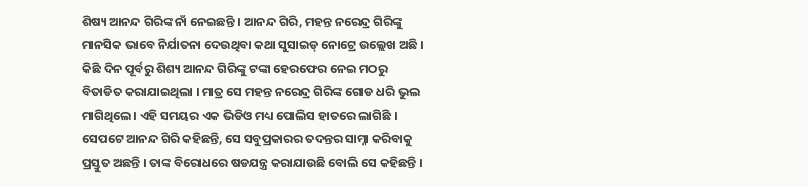ଶିଷ୍ୟ ଆନନ୍ଦ ଗିରିଙ୍କ ନାଁ ନେଇଛନ୍ତି । ଆନନ୍ଦ ଗିରି, ମହନ୍ତ ନରେନ୍ଦ୍ର ଗିରିଙ୍କୁ ମାନସିକ ଭାବେ ନିର୍ଯାତନା ଦେଉଥିବା କଥା ସୁସାଇଡ୍ ନୋଟ୍ରେ ଉଲ୍ଲେଖ ଅଛି । କିଛି ଦିନ ପୂର୍ବରୁ ଶିଶ୍ୟ ଆନନ୍ଦ ଗିରିଙ୍କୁ ଟଙ୍କା ହେରଫେର ନେଇ ମଠରୁ ବିତାଡିତ କରାଯାଇଥିଲା । ମାତ୍ର ସେ ମହନ୍ତ ନରେନ୍ଦ୍ର ଗିରିଙ୍କ ଗୋଡ ଧରି ଭୁଲ ମାଗିଥିଲେ । ଏହି ସମୟର ଏକ ଭିଡିଓ ମଧ୍ୟ ପୋଲିସ ହାତରେ ଲାଗିଛି । ସେପଟେ ଆନନ୍ଦ ଗିରି କହିଛନ୍ତି, ସେ ସବୁପ୍ରକାରର ତଦନ୍ତର ସାମ୍ନା କରିବାକୁ ପ୍ରସ୍ତୁତ ଅଛନ୍ତି । ତାଙ୍କ ବିରୋଧରେ ଷଡଯନ୍ତ୍ର କରାଯାଉଛି ବୋଲି ସେ କହିଛନ୍ତି ।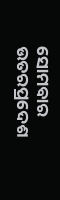ସୋମବାର ଉତରପ୍ରଦେଶ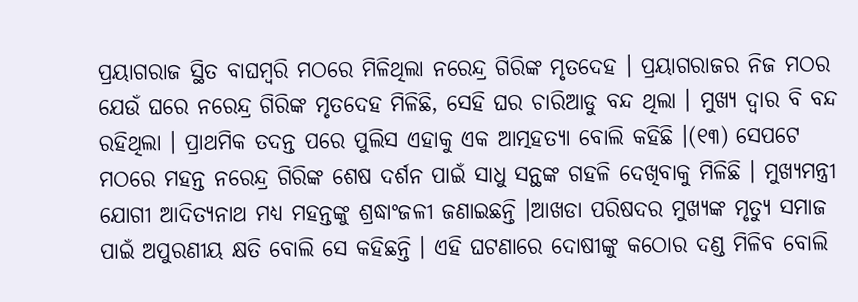ପ୍ରୟାଗରାଜ ସ୍ଥିତ ବାଘମ୍ବରି ମଠରେ ମିଳିଥିଲା ନରେନ୍ଦ୍ର ଗିରିଙ୍କ ମୃତଦେହ । ପ୍ରୟାଗରାଜର ନିଜ ମଠର ଯେଉଁ ଘରେ ନରେନ୍ଦ୍ର ଗିରିଙ୍କ ମୃତଦେହ ମିଳିଛି, ସେହି ଘର ଚାରିଆଡୁ ବନ୍ଦ ଥିଲା । ମୁଖ୍ୟ ଦ୍ୱାର ବି ବନ୍ଦ ରହିଥିଲା । ପ୍ରାଥମିକ ତଦନ୍ତ ପରେ ପୁଲିସ ଏହାକୁ ଏକ ଆତ୍ମହତ୍ୟା ବୋଲି କହିଛି ।(୧୩) ସେପଟେ ମଠରେ ମହନ୍ତ ନରେନ୍ଦ୍ର ଗିରିଙ୍କ ଶେଷ ଦର୍ଶନ ପାଇଁ ସାଧୁ ସନ୍ଥଙ୍କ ଗହଳି ଦେଖିବାକୁ ମିଳିଛି । ମୁଖ୍ୟମନ୍ତ୍ରୀ ଯୋଗୀ ଆଦିତ୍ୟନାଥ ମଧ୍ୟ ମହନ୍ତଙ୍କୁ ଶ୍ରଦ୍ଧାଂଜଳୀ ଜଣାଇଛନ୍ତି ।ଆଖଡା ପରିଷଦର ମୁଖ୍ୟଙ୍କ ମୃତ୍ୟୁ ସମାଜ ପାଇଁ ଅପୁରଣୀୟ କ୍ଷତି ବୋଲି ସେ କହିଛନ୍ତି । ଏହି ଘଟଣାରେ ଦୋଷୀଙ୍କୁ କଠୋର ଦଣ୍ଡ ମିଳିବ ବୋଲି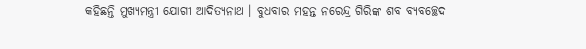କହିଛନ୍ତି ମୁଖ୍ୟମନ୍ତ୍ରୀ ଯୋଗୀ ଆଦିତ୍ୟନାଥ । ବୁଧବାର ମହନ୍ତ ନରେନ୍ଦ୍ର ଗିରିଙ୍କ ଶବ ବ୍ୟବଚ୍ଛେଦ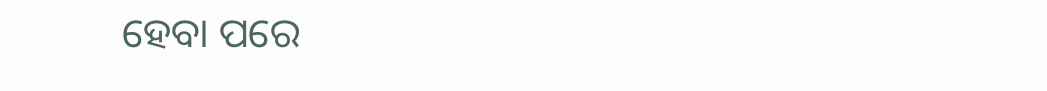ହେବା ପରେ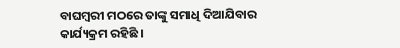ବାଘମ୍ବରୀ ମଠରେ ତାଙ୍କୁ ସମାଧି ଦିଆଯିବାର କାର୍ଯ୍ୟକ୍ରମ ରହିଛି ।